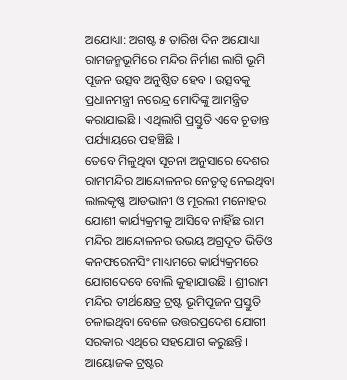ଅଯୋଧ୍ୟା: ଅଗଷ୍ଟ ୫ ତାରିଖ ଦିନ ଅଯୋଧ୍ୟା ରାମଜନ୍ମଭୂମିରେ ମନ୍ଦିର ନିର୍ମାଣ ଲାଗି ଭୂମି ପୂଜନ ଉତ୍ସବ ଅନୁଷ୍ଠିତ ହେବ । ଉତ୍ସବକୁ ପ୍ରଧାନମନ୍ତ୍ରୀ ନରେନ୍ଦ୍ର ମୋଦିଙ୍କୁ ଆମନ୍ତ୍ରିତ କରାଯାଇଛି । ଏଥିଲାଗି ପ୍ରସ୍ତୁତି ଏବେ ଚୂଡାନ୍ତ ପର୍ଯ୍ୟାୟରେ ପହଞ୍ଚିଛି ।
ତେବେ ମିଳୁଥିବା ସୂଚନା ଅନୁସାରେ ଦେଶର ରାମମନ୍ଦିର ଆନ୍ଦୋଳନର ନେତୃତ୍ୱ ନେଇଥିବା ଲାଲକୃଷ୍ଣ ଆଡଭାନୀ ଓ ମୂରଲୀ ମନୋହର ଯୋଶୀ କାର୍ଯ୍ୟକ୍ରମକୁ ଆସିବେ ନାହିଁଛ ରାମ ମନ୍ଦିର ଆନ୍ଦୋଳନର ଉଭୟ ଅଗ୍ରଦୂତ ଭିଡିଓ କନଫରେନସିଂ ମାଧ୍ୟମରେ କାର୍ଯ୍ୟକ୍ରମରେ ଯୋଗଦେବେ ବୋଲି କୁହାଯାଉଛି । ଶ୍ରୀରାମ ମନ୍ଦିର ତୀର୍ଥକ୍ଷେତ୍ର ଟ୍ରଷ୍ଟ ଭୂମିପୂଜନ ପ୍ରସ୍ତୁତି ଚଳାଇଥିବା ବେଳେ ଉତ୍ତରପ୍ରଦେଶ ଯୋଗୀ ସରକାର ଏଥିରେ ସହଯୋଗ କରୁଛନ୍ତି । ଆୟୋଜକ ଟ୍ରଷ୍ଟର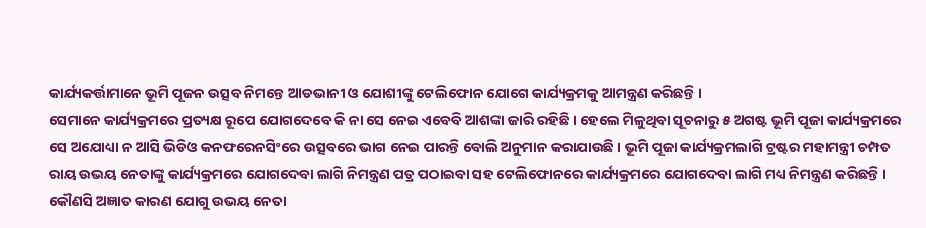କାର୍ଯ୍ୟକର୍ତ୍ତାମାନେ ଭୂମି ପୂଜନ ଉତ୍ସବ ନିମନ୍ତେ ଆଡଭାନୀ ଓ ଯୋଶୀଙ୍କୁ ଟେଲିଫୋନ ଯୋଗେ କାର୍ଯ୍ୟକ୍ରମକୁ ଆମନ୍ତ୍ରଣ କରିଛନ୍ତି ।
ସେମାନେ କାର୍ଯ୍ୟକ୍ରମରେ ପ୍ରତ୍ୟକ୍ଷ ରୂପେ ଯୋଗଦେବେ କି ନା ସେ ନେଇ ଏବେବି ଆଶଙ୍କା ଜାରି ରହିଛି । ହେଲେ ମିଳୁଥିବା ସୂଚନାରୁ ୫ ଅଗଷ୍ଟ ଭୂମି ପୂଜା କାର୍ଯ୍ୟକ୍ରମରେ ସେ ଅଯୋଧ୍ୟା ନ ଆସି ଭିଡିଓ କନଫରେନସିଂରେ ଉତ୍ସବରେ ଭାଗ ନେଇ ପାରନ୍ତି ବୋଲି ଅନୁମାନ କରାଯାଉଛି । ଭୂମି ପୂଜା କାର୍ଯ୍ୟକ୍ରମଲାଗି ଟ୍ରଷ୍ଟର ମହାମନ୍ତ୍ରୀ ଚମ୍ପତ ରାୟ ଉଭୟ ନେତାଙ୍କୁ କାର୍ଯ୍ୟକ୍ରମରେ ଯୋଗଦେବା ଲାଗି ନିମନ୍ତ୍ରଣ ପତ୍ର ପଠାଇବା ସହ ଟେଲିଫୋନରେ କାର୍ଯ୍ୟକ୍ରମରେ ଯୋଗଦେବା ଲାଗି ମଧ୍ୟ ନିମନ୍ତ୍ରଣ କରିଛନ୍ତି ।
କୌଣସି ଅଜ୍ଞାତ କାରଣ ଯୋଗୁ ଉଭୟ ନେତା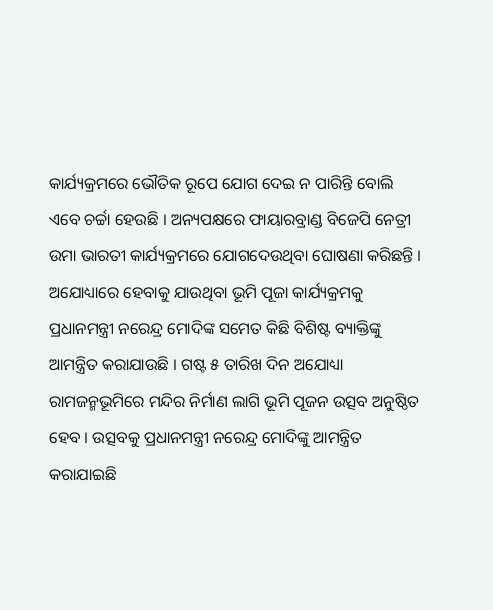କାର୍ଯ୍ୟକ୍ରମରେ ଭୌତିକ ରୂପେ ଯୋଗ ଦେଇ ନ ପାରିନ୍ତି ବୋଲି ଏବେ ଚର୍ଚ୍ଚା ହେଉଛି । ଅନ୍ୟପକ୍ଷରେ ଫାୟାରବ୍ରାଣ୍ଡ ବିଜେପି ନେତ୍ରୀ ଉମା ଭାରତୀ କାର୍ଯ୍ୟକ୍ରମରେ ଯୋଗଦେଉଥିବା ଘୋଷଣା କରିଛନ୍ତି । ଅଯୋଧ୍ୟାରେ ହେବାକୁ ଯାଉଥିବା ଭୂମି ପୂଜା କାର୍ଯ୍ୟକ୍ରମକୁ ପ୍ରଧାନମନ୍ତ୍ରୀ ନରେନ୍ଦ୍ର ମୋଦିଙ୍କ ସମେତ କିଛି ବିଶିଷ୍ଟ ବ୍ୟାକ୍ତିଙ୍କୁ ଆମନ୍ତ୍ରିତ କରାଯାଉଛି । ଗଷ୍ଟ ୫ ତାରିଖ ଦିନ ଅଯୋଧ୍ୟା ରାମଜନ୍ମଭୂମିରେ ମନ୍ଦିର ନିର୍ମାଣ ଲାଗି ଭୂମି ପୂଜନ ଉତ୍ସବ ଅନୁଷ୍ଠିତ ହେବ । ଉତ୍ସବକୁ ପ୍ରଧାନମନ୍ତ୍ରୀ ନରେନ୍ଦ୍ର ମୋଦିଙ୍କୁ ଆମନ୍ତ୍ରିତ କରାଯାଇଛି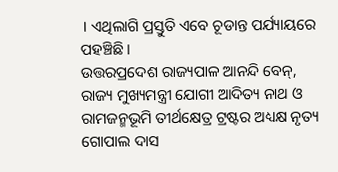। ଏଥିଲାଗି ପ୍ରସ୍ତୁତି ଏବେ ଚୂଡାନ୍ତ ପର୍ଯ୍ୟାୟରେ ପହଞ୍ଚିଛି ।
ଉତ୍ତରପ୍ରଦେଶ ରାଜ୍ୟପାଳ ଆନନ୍ଦି ବେନ୍, ରାଜ୍ୟ ମୁଖ୍ୟମନ୍ତ୍ରୀ ଯୋଗୀ ଆଦିତ୍ୟ ନାଥ ଓ ରାମଜନ୍ମଭୂମି ତୀର୍ଥକ୍ଷେତ୍ର ଟ୍ରଷ୍ଟର ଅଧ୍ୟକ୍ଷ ନୃତ୍ୟ ଗୋପାଲ ଦାସ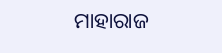ମାହାରାଜ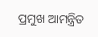ପ୍ରମୁଖ ଆମନ୍ତ୍ରିତ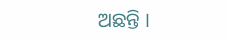ଅଛନ୍ତି ।